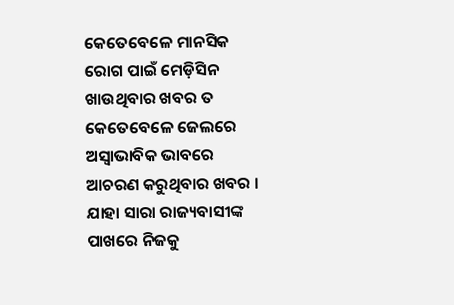କେତେବେଳେ ମାନସିକ ରୋଗ ପାଇଁ ମେଡ଼ିସିନ ଖାଉଥିବାର ଖବର ତ କେତେବେଳେ ଜେଲରେ ଅସ୍ଵାଭାବିକ ଭାବରେ ଆଚରଣ କରୁଥିବାର ଖବର । ଯାହା ସାରା ରାଜ୍ୟବାସୀଙ୍କ ପାଖରେ ନିଜକୁ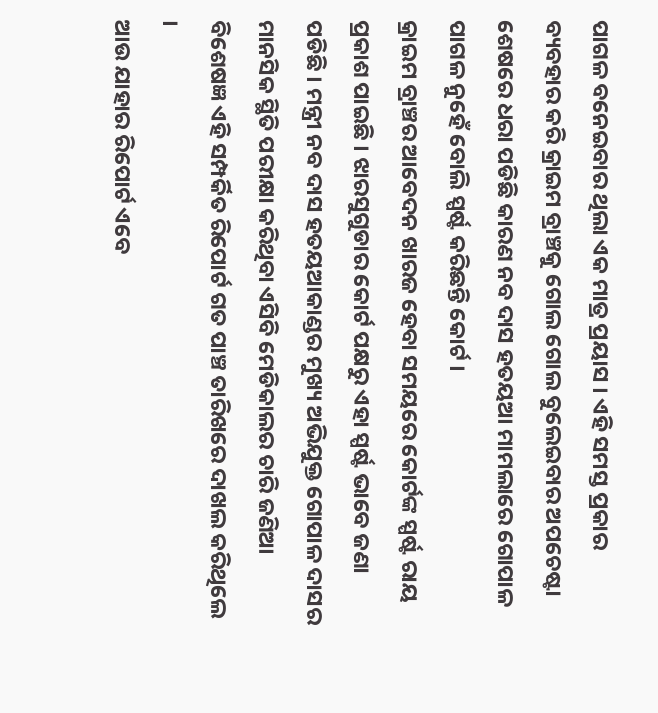ପାଗଳ ବନେଇବାର ଥିଲା ଏକ ମାତ୍ର ପ୍ରୟାସ । ଏହି ସମସ୍ତ ପ୍ରକାର ବ୍ୟବହାର କରି କ୍ରାଇମ ବ୍ରାଞ୍ଚକୁ ଗୋଲ ଗୋଲ ବୁଲେଇବାର ଅପଚେଷ୍ଟା ଶେଷରେ ଧରା ପଡିଛି କାରଣ ନବ ଦାସ ହତୟଆ ମାମଲାରେ ଗୋପାଳ ପାଗଳ ନୁହେଁ ବୋଲି ସ୍ପର୍ଷ୍ଟ କରିଛନ୍ତି କୋର୍ଟ ।
କ୍ରାଇମ ବ୍ରାଞ୍ଚର ଆବେଦନ ଖାରଜ ହେବା ସମୟରେ କୋର୍ଟଙ୍କ ସ୍ପର୍ଷ୍ଟ ରାୟ ପ୍ରକାଶ ପାଇଛି । ଝାରସୁଗୁଡାର କୋର୍ଟ ପକ୍ଷରୁ ଏହା ସ୍ପର୍ଷ୍ଟ ଭାବେ ଜଣା ପଡିଛି । ମନ୍ତ୍ରୀ ନବ ଦାସ ହତୟଆକାଣ୍ଡର ମୁଖ୍ୟ ଅଭିଯୁକ୍ତ ଗୋପାଳ ଦାସର ମାନସିକ ସ୍ଥିତି ପରୀକ୍ଷା କରିଥିବା ଏସିବି ମେଡିକାଲର ଚାରି ଜଣିଆ ବିଶେଷଜ୍ଞ ଏହି ସମ୍ପର୍କିତ ରିପୋର୍ଟ ଗତ ପାଞ୍ଚ ତାରିଖରେ ଦାଖଲ କରିଥିଲେ ।
ଆଉ ଯାହାର ରିପୋର୍ଟ ଏବେ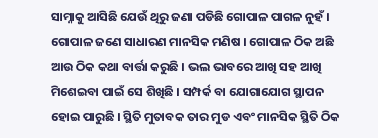ସାମ୍ନାକୁ ଆସିଛି ଯେଉଁ ଥିରୁ ଜଣା ପଡିଛି ଗୋପାଳ ପାଗଳ ନୁହଁ । ଗୋପାଳ ଜଣେ ସାଧାରଣ ମାନସିକ ମଣିଷ । ଗୋପାଳ ଠିକ ଅଛି ଆଉ ଠିକ କଥା ବାର୍ତ୍ତା କରୁଛି । ଭଲ ଭାବରେ ଆଖି ସହ ଆଖି ମିଶେଇବା ପାଇଁ ସେ ଶିଖିଛି । ସମ୍ପର୍କ ବା ଯୋଗାଯୋଗ ସ୍ଥାପନ ହୋଇ ପାରୁଛି । ସ୍ଥିତି ମୁତାବକ ତାର ମୁଡ ଏବଂ ମାନସିକ ସ୍ଥିତି ଠିକ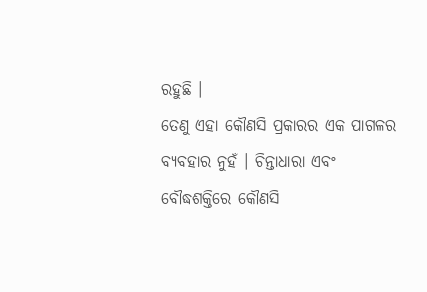ରହୁଛି ।
ତେଣୁ ଏହା କୌଣସି ପ୍ରକାରର ଏକ ପାଗଳର ବ୍ୟବହାର ନୁହଁ । ଚିନ୍ତାଧାରା ଏବଂ ବୌଦ୍ଧଶକ୍ତିରେ କୌଣସି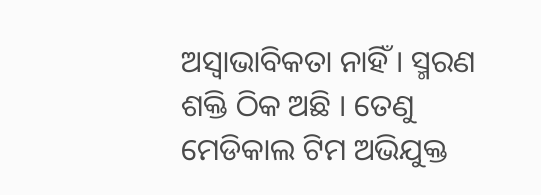ଅସ୍ବାଭାବିକତା ନାହିଁ । ସ୍ମରଣ ଶକ୍ତି ଠିକ ଅଛି । ତେଣୁ ମେଡିକାଲ ଟିମ ଅଭିଯୁକ୍ତ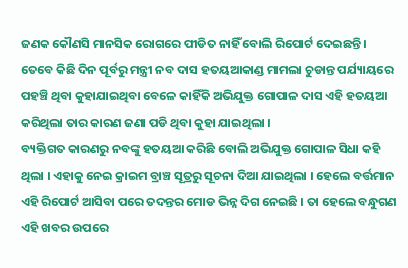ଜଣକ କୌଣସି ମାନସିକ ରୋଗରେ ପୀଡିତ ନାହିଁ ବୋଲି ରିପୋର୍ଟ ଦେଇଛନ୍ତି । ତେବେ କିଛି ଦିନ ପୂର୍ବରୁ ମନ୍ତ୍ରୀ ନବ ଦାସ ହତୟଆକାଣ୍ଡ ମାମଲା ଚୁଡାନ୍ତ ପର୍ଯ୍ୟାୟରେ ପହଞ୍ଚି ଥିବା କୁହାଯାଇଥିବା ବେଳେ କାହିଁକି ଅଭିଯୁକ୍ତ ଗୋପାଳ ଦାସ ଏହି ହତୟଆ କରିଥିଲା ତାର କାରଣ ଜଣା ପଡି ଥିବା କୁହା ଯାଇଥିଲା ।
ବ୍ୟକ୍ତିଗତ କାରଣରୁ ନବଙ୍କୁ ହତୟଆ କରିଛି ବୋଲି ଅଭିଯୁକ୍ତ ଗୋପାଳ ସିଧା କହି ଥିଲା । ଏହାକୁ ନେଇ କ୍ରାଇମ ବ୍ରାଞ୍ଚ ସୂତ୍ରରୁ ସୂଚନା ଦିଆ ଯାଇଥିଲା । ହେଲେ ବର୍ତ୍ତମାନ ଏହି ରିପୋର୍ଟ ଆସିବା ପରେ ତଦନ୍ତର ମୋଡ ଭିନ୍ନ ଦିଗ ନେଇଛି । ତା ହେଲେ ବନ୍ଧୁଗଣ ଏହି ଖବର ଉପରେ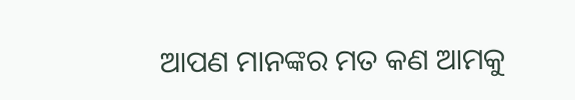ଆପଣ ମାନଙ୍କର ମତ କଣ ଆମକୁ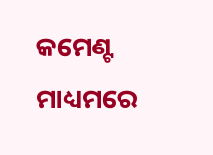କମେଣ୍ଟ ମାଧ୍ୟମରେ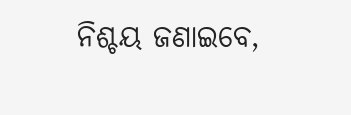ନିଶ୍ଚୟ ଜଣାଇବେ,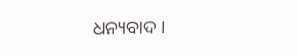ଧନ୍ୟବାଦ ।